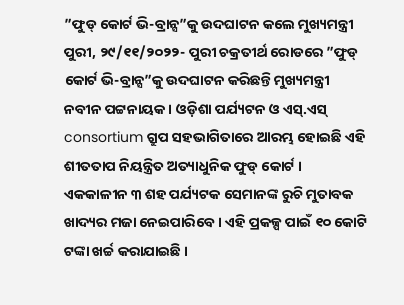”ଫୁଡ୍ କୋର୍ଟ ଭି-ବ୍ରାନ୍ସ”କୁ ଉଦଘାଟନ କଲେ ମୁଖ୍ୟମନ୍ତ୍ରୀ
ପୁରୀ, ୨୯/୧୧/୨୦୨୨- ପୁରୀ ଚକ୍ରତୀର୍ଥ ରୋଡରେ ”ଫୁଡ୍ କୋର୍ଟ ଭି-ବ୍ରାନ୍ସ”କୁ ଉଦଘାଟନ କରିଛନ୍ତି ମୁଖ୍ୟମନ୍ତ୍ରୀ ନବୀନ ପଟ୍ଟନାୟକ । ଓଡ଼ିଶା ପର୍ଯ୍ୟଟନ ଓ ଏସ୍.ଏସ୍ consortium ଗ୍ରୁପ ସହଭାଗିତାରେ ଆରମ୍ଭ ହୋଇଛି ଏହି ଶୀତତାପ ନିୟନ୍ତ୍ରିତ ଅତ୍ୟାଧୁନିକ ଫୁଡ୍ କୋର୍ଟ । ଏକକାଳୀନ ୩ ଶହ ପର୍ଯ୍ୟଟକ ସେମାନଙ୍କ ରୁଚି ମୁତାବକ ଖାଦ୍ୟର ମଜା ନେଇପାରିବେ । ଏହି ପ୍ରକଳ୍ପ ପାଇଁ ୧୦ କୋଟି ଟଙ୍କା ଖର୍ଚ୍ଚ କରାଯାଇଛି ।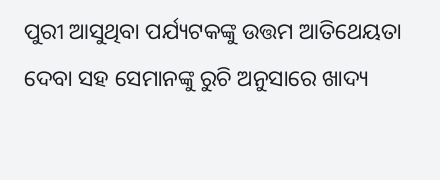ପୁରୀ ଆସୁଥିବା ପର୍ଯ୍ୟଟକଙ୍କୁ ଉତ୍ତମ ଆତିଥେୟତା ଦେବା ସହ ସେମାନଙ୍କୁ ରୁଚି ଅନୁସାରେ ଖାଦ୍ୟ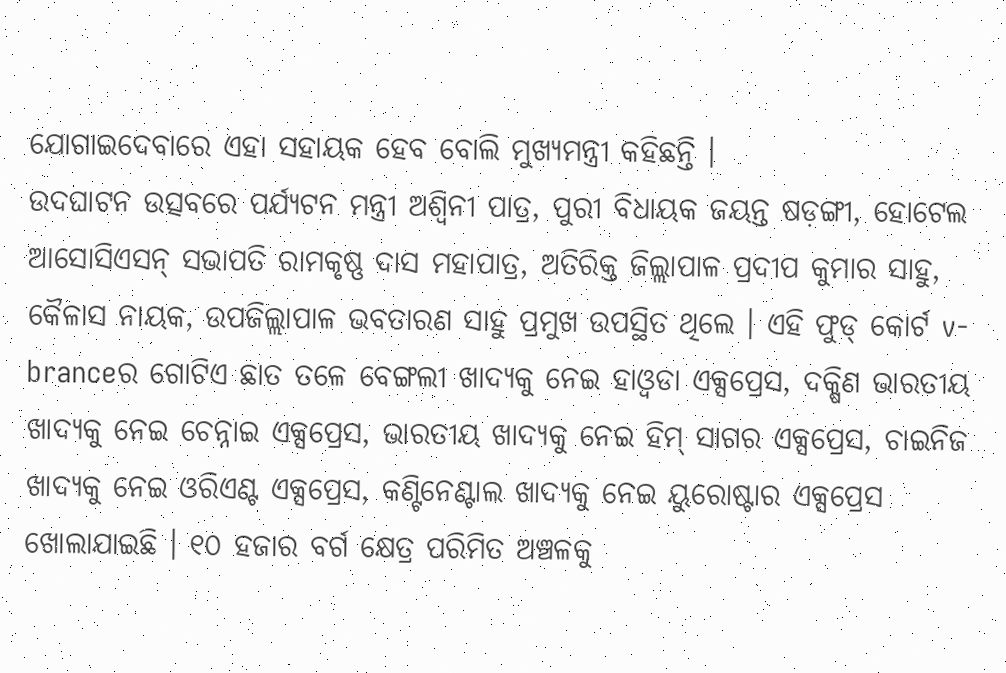ଯୋଗାଇଦେବାରେ ଏହା ସହାୟକ ହେବ ବୋଲି ମୁଖ୍ୟମନ୍ତ୍ରୀ କହିଛନ୍ତି ।
ଉଦଘାଟନ ଉତ୍ସବରେ ପର୍ଯ୍ୟଟନ ମନ୍ତ୍ରୀ ଅଶ୍ୱିନୀ ପାତ୍ର, ପୁରୀ ବିଧାୟକ ଜୟନ୍ତ ଷଡ଼ଙ୍ଗୀ, ହୋଟେଲ ଆସୋସିଏସନ୍ ସଭାପତି ରାମକୃଷ୍ଣ ଦାସ ମହାପାତ୍ର, ଅତିରିକ୍ତ ଜିଲ୍ଲାପାଳ ପ୍ରଦୀପ କୁମାର ସାହୁ, କୈଳାସ ନାୟକ, ଉପଜିଲ୍ଲାପାଳ ଭବତାରଣ ସାହୁ ପ୍ରମୁଖ ଉପସ୍ଥିତ ଥିଲେ । ଏହି ଫୁଡ୍ କୋର୍ଟ v-branceର ଗୋଟିଏ ଛାତ ତଳେ ବେଙ୍ଗଲୀ ଖାଦ୍ୟକୁ ନେଇ ହାଓ୍ୱଡା ଏକ୍ସପ୍ରେସ, ଦକ୍ଷିଣ ଭାରତୀୟ ଖାଦ୍ୟକୁ ନେଇ ଚେନ୍ନାଇ ଏକ୍ସପ୍ରେସ, ଭାରତୀୟ ଖାଦ୍ୟକୁ ନେଇ ହିମ୍ ସାଗର ଏକ୍ସପ୍ରେସ, ଚାଇନିଜ ଖାଦ୍ୟକୁ ନେଇ ଓରିଏଣ୍ଟ ଏକ୍ସପ୍ରେସ, କଣ୍ଟିନେଣ୍ଟାଲ ଖାଦ୍ୟକୁ ନେଇ ୟୁରୋଷ୍ଟାର ଏକ୍ସପ୍ରେସ ଖୋଲାଯାଇଛି । ୧୦ ହଜାର ବର୍ଗ କ୍ଷେତ୍ର ପରିମିତ ଅଞ୍ଚଳକୁ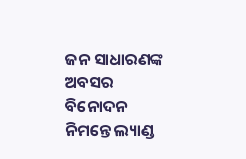ଜନ ସାଧାରଣଙ୍କ ଅବସର ବିନୋଦନ ନିମନ୍ତେ ଲ୍ୟାଣ୍ଡ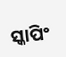ସ୍କାପିଂ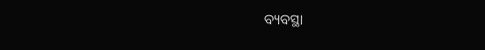ବ୍ୟବସ୍ଥା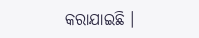କରାଯାଇଛି ।